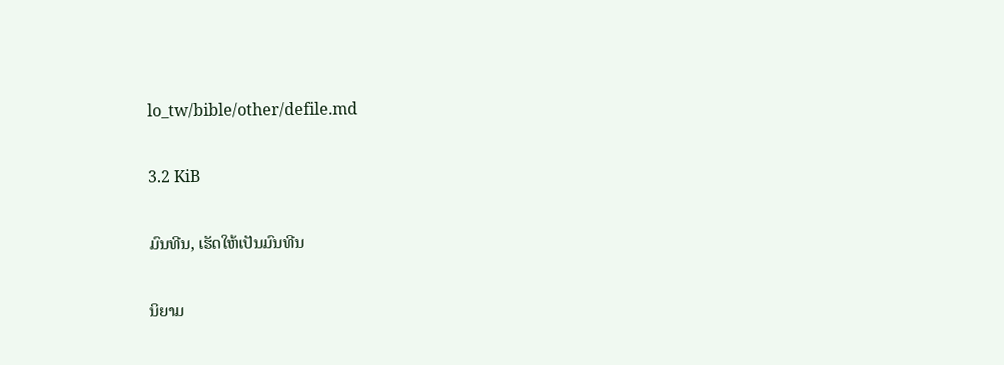lo_tw/bible/other/defile.md

3.2 KiB

ມົນທີນ, ເຮັດໃຫ້ເປັນມົນທີນ

ນິຍາມ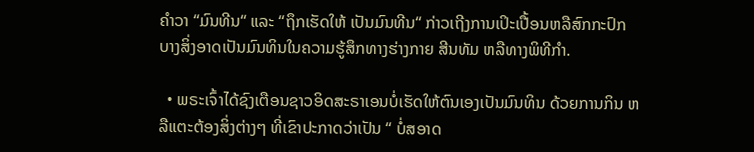ຄຳວາ “ມົນທີນ“ ແລະ “ຖຶກເຮັດໃຫ້ ເປັນມົນທີນ“ ກ່າວເຖີງການເປິະເປື້ອນຫລືສົກກະປົກ ບາງສິ່ງອາດເປັນມົນທິນໃນຄວາມຮູ້ສຶກທາງຮ່າງກາຍ ສີນທັມ ຫລືທາງພິທີກຳ.

  • ພຣະເຈົ້າໄດ້ຊົງເຕືອນຊາວອິດສະຣາເອນບໍ່ເຮັດໃຫ້ຕົນເອງເປັນມົນທິນ ດ້ວຍການກິນ ຫລືແຕະຕ້ອງສິ່ງຕ່າງໆ ທີ່ເຂົາປະກາດວ່າເປັນ “ ບໍ່ສອາດ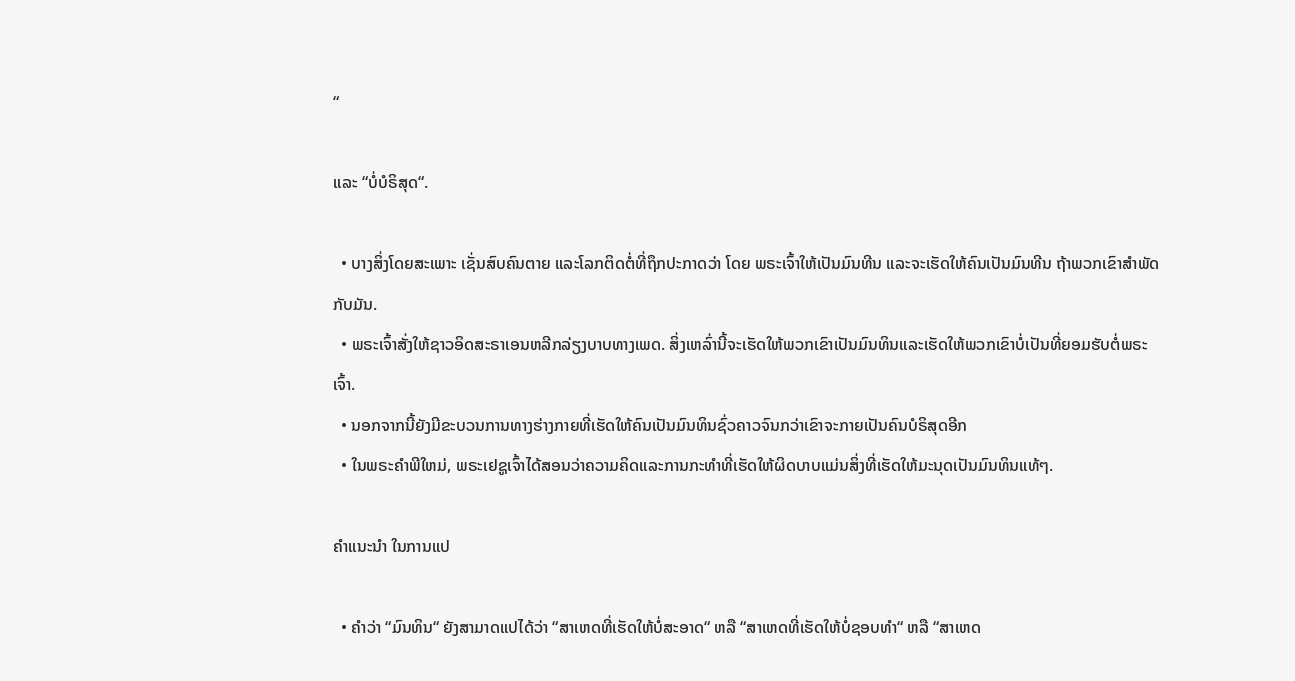“

ແລະ “ບໍ່ບໍຣິສຸດ“.

  • ບາງສິ່ງໂດຍສະເພາະ ເຊັ່ນສົບຄົນຕາຍ ແລະໂລກຕິດຕໍ່ທີ່ຖຶກປະກາດວ່າ ໂດຍ ພຣະເຈົ້າໃຫ້ເປັນມົນທີນ ແລະຈະເຮັດໃຫ້ຄົນເປັນມົນທີນ ຖ້າພວກເຂົາສຳພັດກັບມັນ.
  • ພຣະເຈົ້າສັ່ງໃຫ້ຊາວອິດສະຣາເອນຫລີກລ່ຽງບາບທາງເພດ. ສິ່ງເຫລົ່ານີ້ຈະເຮັດໃຫ້ພວກເຂົາເປັນມົນທິນແລະເຮັດໃຫ້ພວກເຂົາບໍ່ເປັນທີ່ຍອມຮັບຕໍ່ພຣະເຈົ້າ.
  • ນອກຈາກນີ້ຍັງມີຂະບວນການທາງຮ່າງກາຍທີ່ເຮັດໃຫ້ຄົນເປັນມົນທິນຊົ່ວຄາວຈົນກວ່າເຂົາຈະກາຍເປັນຄົນບໍຣິສຸດອີກ
  • ໃນພຣະຄຳພີໃຫມ່, ພຣະເຢຊູເຈົ້າໄດ້ສອນວ່າຄວາມຄິດແລະການກະທຳທີ່ເຮັດໃຫ້ຜິດບາບແມ່ນສິ່ງທີ່ເຮັດໃຫ້ມະນຸດເປັນມົນທິນແທ້ໆ.

ຄຳແນະນຳ ໃນການແປ

  • ຄຳວ່າ “ມົນທິນ“ ຍັງສາມາດແປໄດ້ວ່າ “ສາເຫດທີ່ເຮັດໃຫ້ບໍ່ສະອາດ“ ຫລື “ສາເຫດທີ່ເຮັດໃຫ້ບໍ່ຊອບທຳ“ ຫລື “ສາເຫດ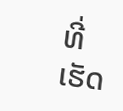ທີ່ເຮັດ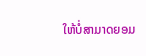ໃຫ້ບໍ່ສາມາດຍອມ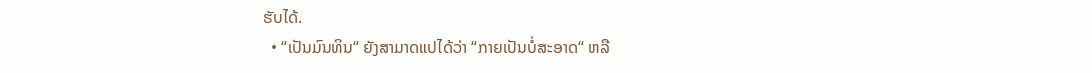ຮັບໄດ້.
  • “ເປັນມົນທິນ“ ຍັງສາມາດແປໄດ້ວ່າ “ກາຍເປັນບໍ່ສະອາດ“ ຫລື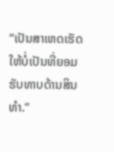“ເປັນສາເຫດເຮັດໃຫ້ບໍ່ເປັນທີ່ຍອມຮັບທາບດ້ານສິນທຳ.“